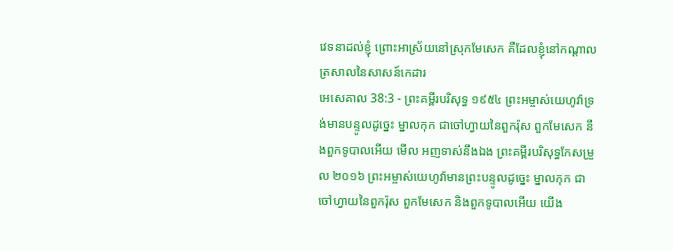វេទនាដល់ខ្ញុំ ព្រោះអាស្រ័យនៅស្រុកមែសេក គឺដែលខ្ញុំនៅកណ្តាលត្រសាលនៃសាសន៍កេដារ
អេសេគាល 38:3 - ព្រះគម្ពីរបរិសុទ្ធ ១៩៥៤ ព្រះអម្ចាស់យេហូវ៉ាទ្រង់មានបន្ទូលដូច្នេះ ម្នាលកុក ជាចៅហ្វាយនៃពួករ៉ុស ពួកមែសេក នឹងពួកទូបាលអើយ មើល អញទាស់នឹងឯង ព្រះគម្ពីរបរិសុទ្ធកែសម្រួល ២០១៦ ព្រះអម្ចាស់យេហូវ៉ាមានព្រះបន្ទូលដូច្នេះ ម្នាលកុក ជាចៅហ្វាយនៃពួករ៉ុស ពួកមែសេក និងពួកទូបាលអើយ យើង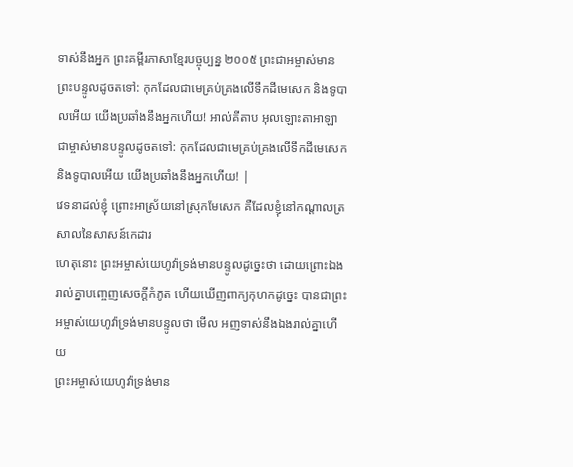ទាស់នឹងអ្នក ព្រះគម្ពីរភាសាខ្មែរបច្ចុប្បន្ន ២០០៥ ព្រះជាអម្ចាស់មានព្រះបន្ទូលដូចតទៅ: កុកដែលជាមេគ្រប់គ្រងលើទឹកដីមេសេក និងទូបាលអើយ យើងប្រឆាំងនឹងអ្នកហើយ! អាល់គីតាប អុលឡោះតាអាឡាជាម្ចាស់មានបន្ទូលដូចតទៅ: កុកដែលជាមេគ្រប់គ្រងលើទឹកដីមេសេក និងទូបាលអើយ យើងប្រឆាំងនឹងអ្នកហើយ! |
វេទនាដល់ខ្ញុំ ព្រោះអាស្រ័យនៅស្រុកមែសេក គឺដែលខ្ញុំនៅកណ្តាលត្រសាលនៃសាសន៍កេដារ
ហេតុនោះ ព្រះអម្ចាស់យេហូវ៉ាទ្រង់មានបន្ទូលដូច្នេះថា ដោយព្រោះឯងរាល់គ្នាបញ្ចេញសេចក្ដីកំភូត ហើយឃើញពាក្យកុហកដូច្នេះ បានជាព្រះអម្ចាស់យេហូវ៉ាទ្រង់មានបន្ទូលថា មើល អញទាស់នឹងឯងរាល់គ្នាហើយ
ព្រះអម្ចាស់យេហូវ៉ាទ្រង់មាន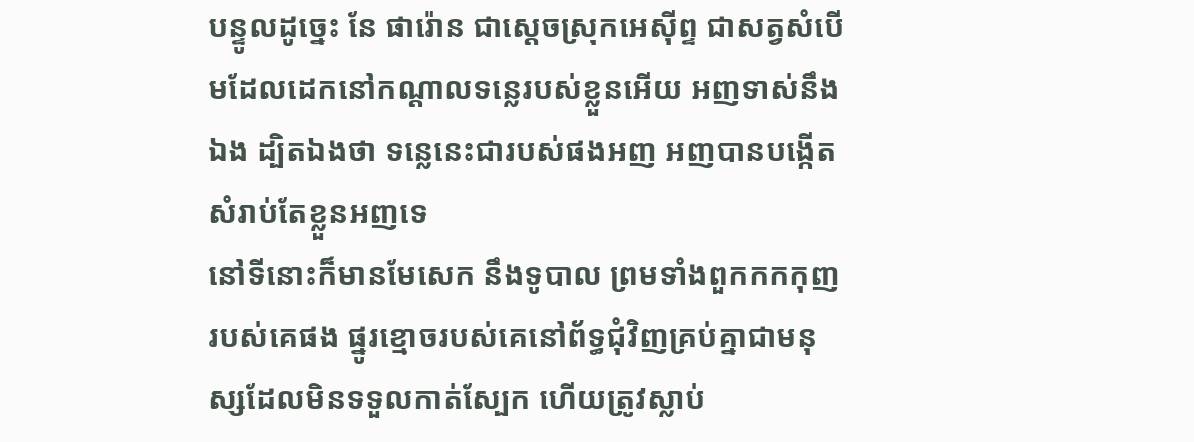បន្ទូលដូច្នេះ នែ ផារ៉ោន ជាស្តេចស្រុកអេស៊ីព្ទ ជាសត្វសំបើមដែលដេកនៅកណ្តាលទន្លេរបស់ខ្លួនអើយ អញទាស់នឹងឯង ដ្បិតឯងថា ទន្លេនេះជារបស់ផងអញ អញបានបង្កើតសំរាប់តែខ្លួនអញទេ
នៅទីនោះក៏មានមែសេក នឹងទូបាល ព្រមទាំងពួកកកកុញរបស់គេផង ផ្នូរខ្មោចរបស់គេនៅព័ទ្ធជុំវិញគ្រប់គ្នាជាមនុស្សដែលមិនទទួលកាត់ស្បែក ហើយត្រូវស្លាប់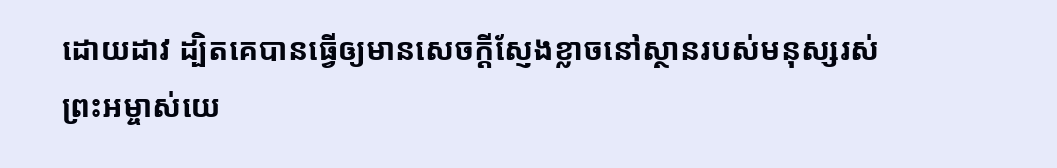ដោយដាវ ដ្បិតគេបានធ្វើឲ្យមានសេចក្ដីស្ញែងខ្លាចនៅស្ថានរបស់មនុស្សរស់
ព្រះអម្ចាស់យេ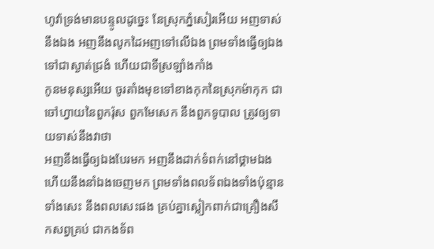ហូវ៉ាទ្រង់មានបន្ទូលដូច្នេះ នែស្រុកភ្នំសៀរអើយ អញទាស់នឹងឯង អញនឹងលូកដៃអញទៅលើឯង ព្រមទាំងធ្វើឲ្យឯងទៅជាស្ងាត់ជ្រងំ ហើយជាទីស្រឡាំងកាំង
កូនមនុស្សអើយ ចូរតាំងមុខទៅខាងកុកនៃស្រុកម៉ាកុក ជាចៅហ្វាយនៃពួករ៉ុស ពួកមែសេក នឹងពួកទូបាល ត្រូវឲ្យទាយទាស់នឹងវាថា
អញនឹងធ្វើឲ្យឯងបែរមក អញនឹងដាក់ទំពក់នៅថ្គាមឯង ហើយនឹងនាំឯងចេញមក ព្រមទាំងពលទ័ពឯងទាំងប៉ុន្មាន ទាំងសេះ នឹងពលសេះផង គ្រប់គ្នាស្លៀកពាក់ជាគ្រឿងសឹកសព្វគ្រប់ ជាកងទ័ព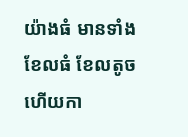យ៉ាងធំ មានទាំងខែលធំ ខែលតូច ហើយកា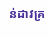ន់ដាវគ្រ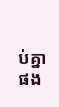ប់គ្នាផង